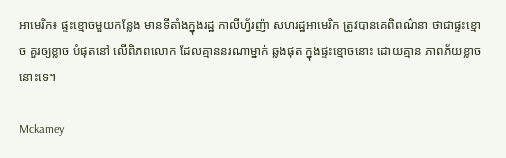អាមេរិក៖ ផ្ទះខ្មោចមួយកន្លែង មានទីតាំងក្នុងរដ្ឋ កាលីហ្វ័រញ៉ា សហរដ្ឋអាមេរិក ត្រូវបានគេពិពណ៌នា ថាជាផ្ទះខ្មោច គួរឲ្យខ្លាច បំផុតនៅ លើពិភពលោក ដែលគ្មាននរណាម្នាក់ ឆ្លងផុត ក្នុងផ្ទះខ្មោចនោះ ដោយគ្មាន ភាពភ័យខ្លាចនោះទេ។

Mckamey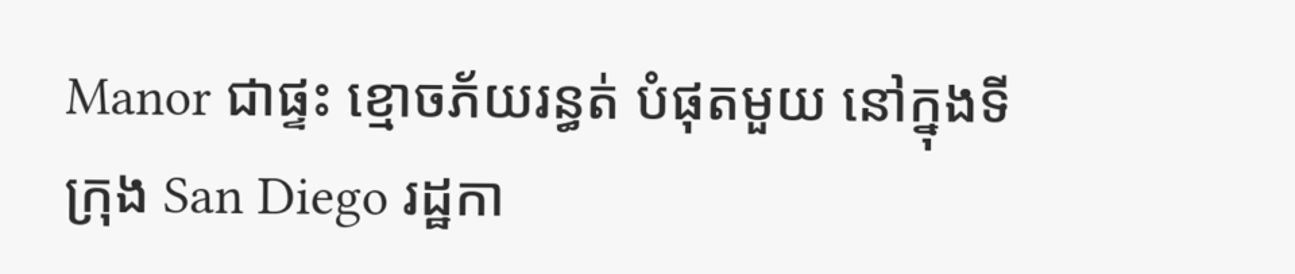Manor ជាផ្ទះ ខ្មោចភ័យរន្ធត់ បំផុតមួយ នៅក្នុងទីក្រុង San Diego រដ្ឋកា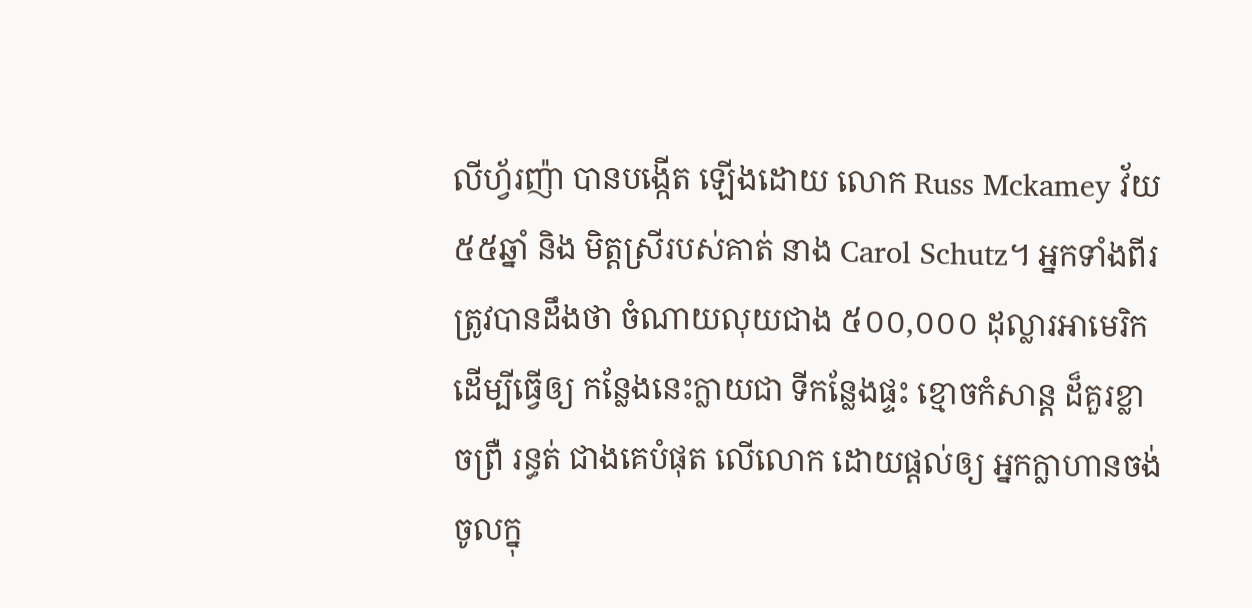លីហ្វ័រញ៉ា បានបង្កើត ឡើងដោយ លោក Russ Mckamey វ័យ៥៥ឆ្នាំ និង មិត្តស្រីរបស់គាត់ នាង Carol Schutz។ អ្នកទាំងពីរ ត្រូវបានដឹងថា ចំណាយលុយជាង ៥០០,០០០ ដុល្លារអាមេរិក ដើម្បីធ្វើឲ្យ កន្លែងនេះក្លាយជា ទីកន្លែងផ្ទះ ខ្មោចកំសាន្ត ដ៏គួរខ្លាចព្រឺ រន្ធត់ ជាងគេបំផុត លើលោក ដោយផ្តល់ឲ្យ អ្នកក្លាហានចង់ ចូលក្នុ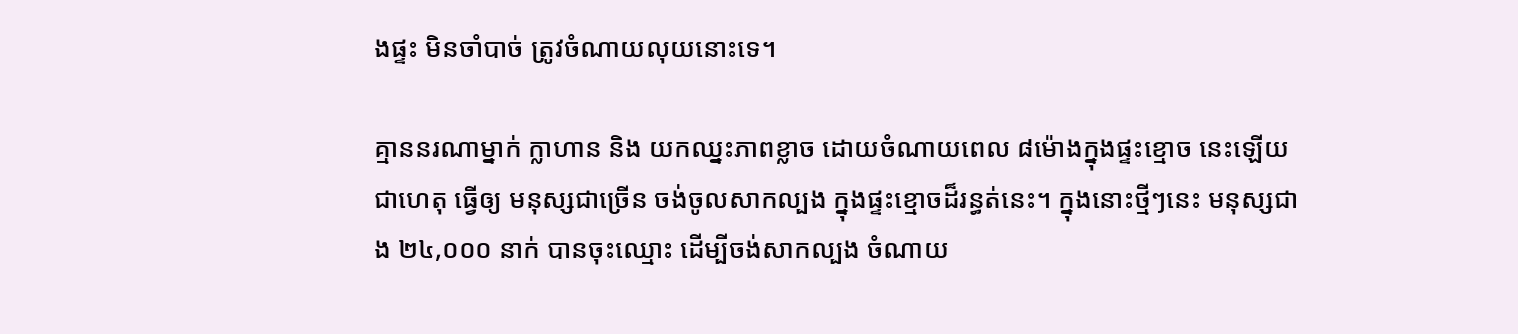ងផ្ទះ មិនចាំបាច់ ត្រូវចំណាយលុយនោះទេ។

គ្មាននរណាម្នាក់ ក្លាហាន និង យកឈ្នះភាពខ្លាច ដោយចំណាយពេល ៨ម៉ោងក្នុងផ្ទះខ្មោច នេះឡើយ ជាហេតុ ធ្វើឲ្យ មនុស្សជាច្រើន ចង់ចូលសាកល្បង ក្នុងផ្ទះខ្មោចដ៏រន្ធត់នេះ។ ក្នុងនោះថ្មីៗនេះ មនុស្សជាង ២៤,០០០ នាក់ បានចុះឈ្មោះ ដើម្បីចង់សាកល្បង ចំណាយ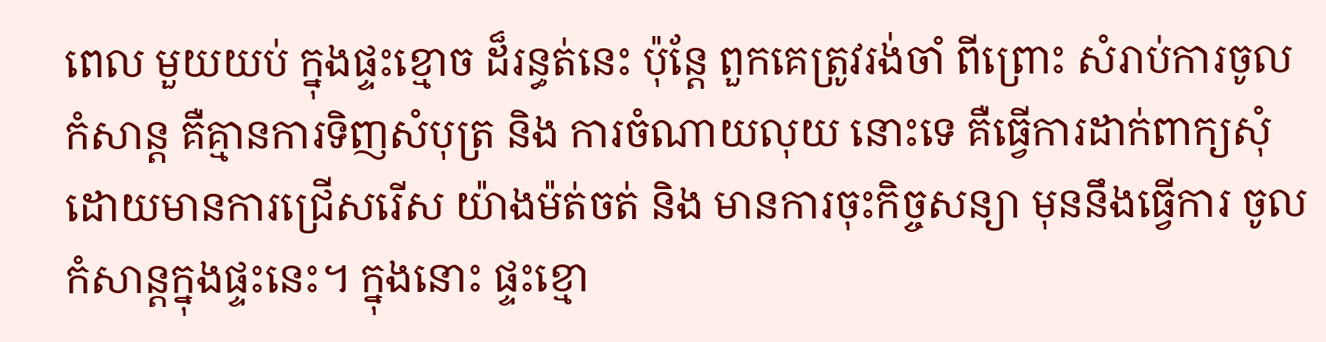ពេល មួយយប់ ក្នុងផ្ទះខ្មោច ដ៏រន្ធត់នេះ ប៉ុន្តែ ពួកគេត្រូវរង់ចាំ ពីព្រោះ សំរាប់ការចូលកំសាន្ត គឺគ្មានការទិញសំបុត្រ និង ការចំណាយលុយ នោះទេ គឺធ្វើការដាក់ពាក្យសុំ ដោយមានការជ្រើសរើស យ៉ាងម៉ត់ចត់ និង មានការចុះកិច្ចសន្យា មុននឹងធ្វើការ ចូលកំសាន្តក្នុងផ្ទះនេះ។ ក្នុងនោះ ផ្ទះខ្មោ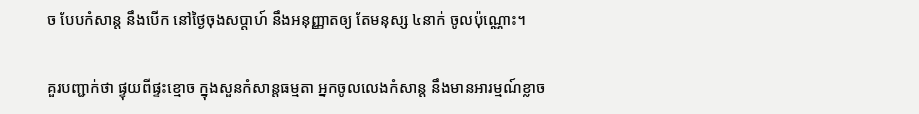ច បែបកំសាន្ត នឹងបើក នៅថ្ងៃចុងសប្តាហ៍ នឹងអនុញ្ញាតឲ្យ តែមនុស្ស ៤នាក់ ចូលប៉ុណ្ណោះ។

គួរបញ្ជាក់ថា ផ្ទុយពីផ្ទះខ្មោច ក្នុងសួនកំសាន្តធម្មតា អ្នកចូលលេងកំសាន្ត នឹងមានអារម្មណ៍ខ្លាច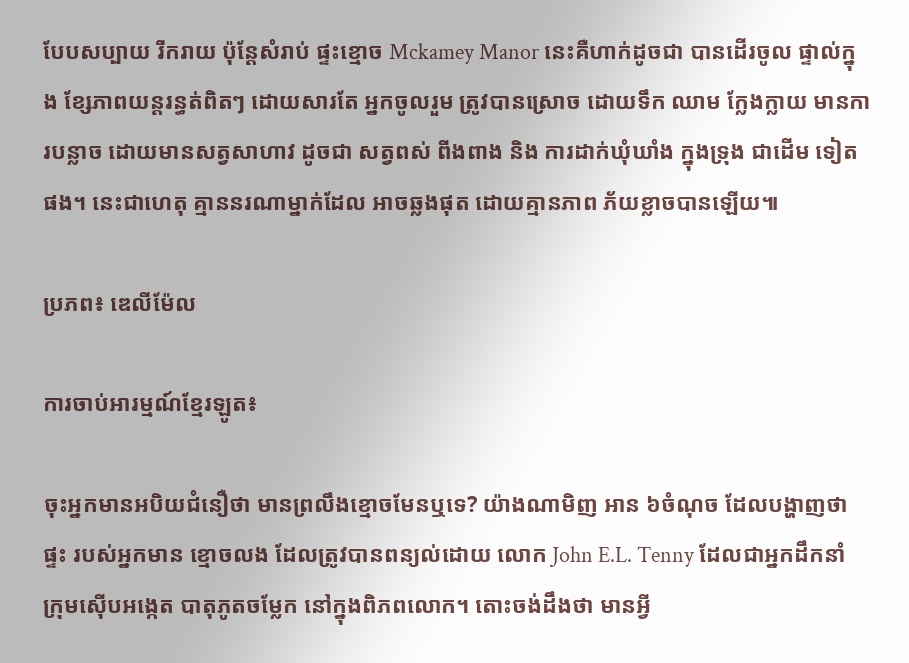បែបសប្បាយ រីករាយ ប៉ុន្តែសំរាប់ ផ្ទះខ្មោច Mckamey Manor នេះគឺហាក់ដូចជា បានដើរចូល ផ្ទាល់ក្នុង ខ្សែភាពយន្តរន្ធត់ពិតៗ ដោយសារតែ អ្នកចូលរួម ត្រូវបានស្រោច ដោយទឹក ឈាម ក្លែងក្លាយ មានការបន្លាច ដោយមានសត្វសាហាវ ដូចជា សត្វពស់ ពីងពាង និង ការដាក់ឃុំឃាំង ក្នុងទ្រុង ជាដើម ទៀតផង។ នេះជាហេតុ គ្មាននរណាម្នាក់ដែល អាចឆ្លងផុត ដោយគ្មានភាព ភ័យខ្លាចបានឡើយ៕

ប្រភព៖ ឌេលីម៉ែល

ការចាប់អារម្មណ៍ខ្មែរឡូត៖

ចុះអ្នកមានអបិយជំនឿថា មានព្រលឹងខ្មោចមែនឬទេ? យ៉ាងណាមិញ អាន ៦ចំណុច ដែលបង្ហាញថាផ្ទះ របស់អ្នកមាន ខ្មោចលង ដែលត្រូវបានពន្យល់ដោយ លោក John E.L. Tenny ដែលជាអ្នកដឹកនាំ ក្រុមស៊ើបអង្កេត បាតុភូតចម្លែក នៅក្នុងពិភពលោក។ តោះចង់ដឹងថា មានអ្វី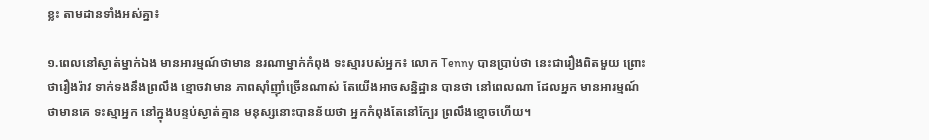ខ្លះ តាមដានទាំងអស់គ្នា៖

១.ពេលនៅស្ងាត់ម្នាក់ឯង មានអារម្មណ៍ថាមាន នរណាម្នាក់កំពុង ទះស្មារបស់អ្នក៖ លោក Tenny បានប្រាប់ថា នេះជារឿងពិតមួយ ព្រោះថារឿងរ៉ាវ ទាក់ទងនឹងព្រលឹង ខ្មោចវាមាន ភាពស៊ាំញ៉ាំច្រើនណាស់ តែយើងអាចសន្និដ្ឋាន បានថា នៅពេលណា ដែលអ្នក មានអារម្មណ៍ ថាមានគេ ទះស្មាអ្នក នៅក្នុងបន្ទប់ស្ងាត់គ្មាន មនុស្សនោះបានន័យថា អ្នកកំពុងតែនៅក្បែរ ព្រលឹងខ្មោចហើយ។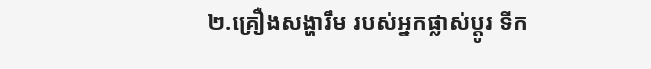២.គ្រឿងសង្ហារឹម របស់អ្នកផ្លាស់ប្តូរ ទីក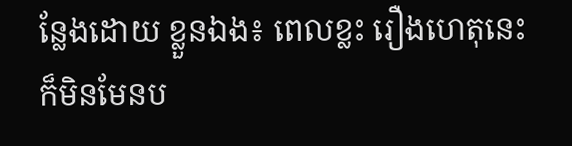ន្លែងដោយ ខ្លួនឯង៖ ពេលខ្លះ រឿងហេតុនេះ ក៏មិនមែនប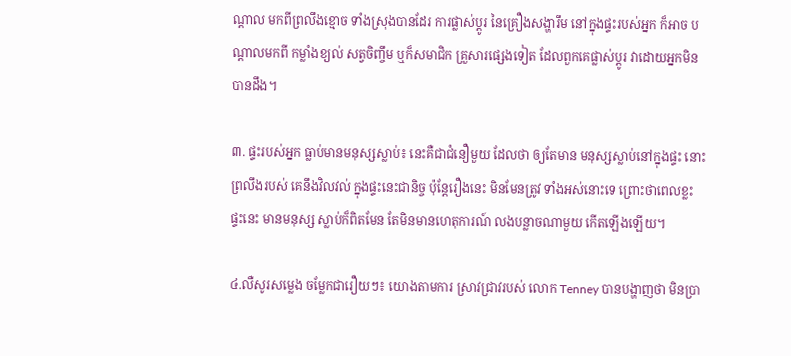ណ្តាល មកពីព្រលឹងខ្មោច ទាំងស្រុងបានដែរ ការផ្លាស់ប្តូរ នៃគ្រឿងសង្ហារឹម នៅក្នុងផ្ទះរបស់អ្នក ក៏អាច បណ្តាលមកពី កម្លាំងខ្យល់ សត្វចិញ្ចឹម ឬក៏សមាជិក គ្រួសារផ្សេងទៀត ដែលពួកគេផ្លាស់ប្តូរ វាដោយអ្នកមិនបានដឹង។

៣. ផ្ទះរបស់អ្នក ធ្លាប់មានមនុស្សស្លាប់៖ នេះគឺជាជំនឿមួយ ដែលថា ឲ្យតែមាន មនុស្សស្លាប់នៅក្នុងផ្ទះ នោះព្រលឹងរបស់ គេនឹងវិលវល់ ក្នុងផ្ទះនេះជានិច្ច ប៉ុន្តែរឿងនេះ មិនមែនត្រូវ ទាំងអស់នោះទេ ព្រោះថាពេលខ្លះ ផ្ទះនេះ មានមនុស្ស ស្លាប់ក៏ពិតមែន តែមិនមានហេតុការណ៍ លងបន្លាចណាមួយ កើតឡើងឡើយ។

៤.លឺសូរសម្លេង ចម្លែកជារឿយៗ៖ យោងតាមការ ស្រាវជ្រាវរបស់ លោក Tenney បានបង្ហាញថា មិនប្រា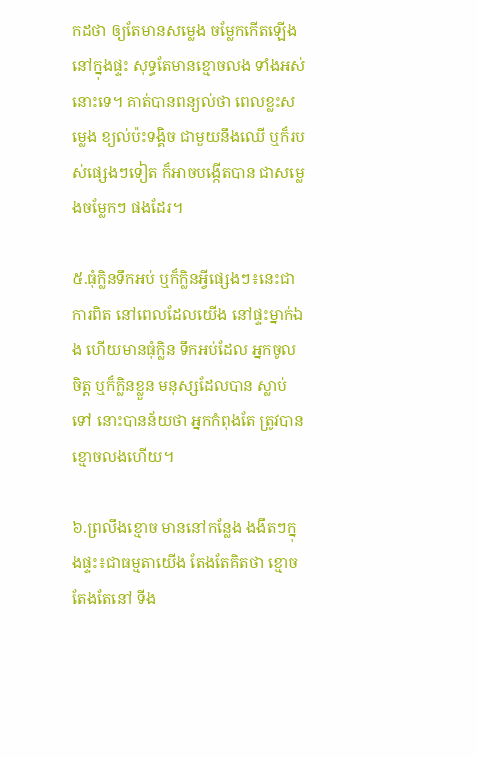កដថា ឲ្យតែមានសម្លេង ចម្លែកកើតឡើង នៅក្នុងផ្ទះ សុទ្ធតែមានខ្មោចលង ទាំងអស់នោះទេ។ គាត់បានពន្យល់ថា ពេលខ្លះសម្លេង ខ្យល់ប៉ះទង្គិច ជាមួយនឹងឈើ ឬក៏របស់ផ្សេងៗទៀត ក៏អាចបង្កើតបាន ជាសម្លេងចម្លែកៗ ផងដែរ។

៥.ធុំក្លិនទឹកអប់ ឬក៏ក្លិនអ្វីផ្សេងៗ៖នេះជាការពិត នៅពេលដែលយើង នៅផ្ទះម្នាក់ឯង ហើយមានធុំក្លិន ទឹកអប់ដែល អ្នកចូលចិត្ត ឬក៏ក្លិនខ្លួន មនុស្សដែលបាន ស្លាប់ទៅ នោះបានន័យថា អ្នកកំពុងតែ ត្រូវបានខ្មោចលងហើយ។

៦.ព្រលឹងខ្មោច មាននៅកន្លែង ងងឹតៗក្នុងផ្ទះ៖ជាធម្មតាយើង តែងតែគិតថា ខ្មោចតែងតែនៅ ទីង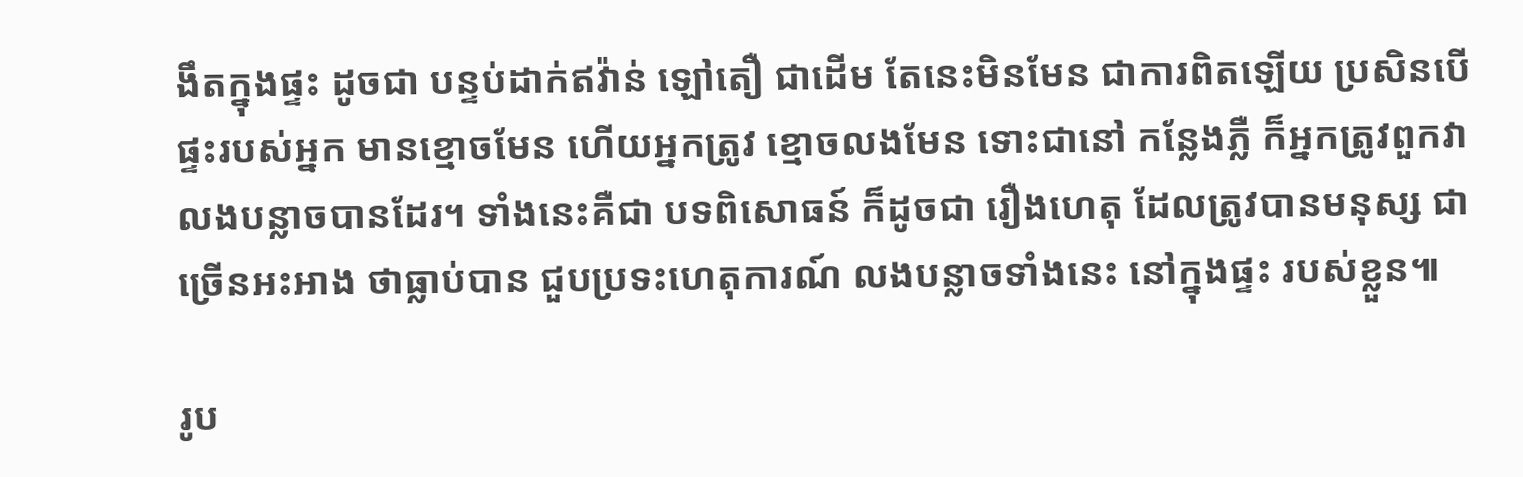ងឹតក្នុងផ្ទះ ដូចជា បន្ទប់ដាក់ឥវ៉ាន់ ឡៅតឿ ជាដើម តែនេះមិនមែន ជាការពិតឡើយ ប្រសិនបើ ផ្ទះរបស់អ្នក មានខ្មោចមែន ហើយអ្នកត្រូវ ខ្មោចលងមែន ទោះជានៅ កន្លែងភ្លឺ ក៏អ្នកត្រូវពួកវា លងបន្លាចបានដែរ។ ទាំងនេះគឺជា បទពិសោធន៍ ក៏ដូចជា រឿងហេតុ ដែលត្រូវបានមនុស្ស ជាច្រើនអះអាង ថាធ្លាប់បាន ជួបប្រទះហេតុការណ៍ លងបន្លាចទាំងនេះ នៅក្នុងផ្ទះ របស់ខ្លួន៕

រូប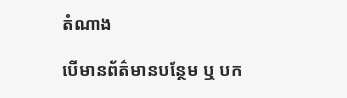តំណាង

បើមានព័ត៌មានបន្ថែម ឬ បក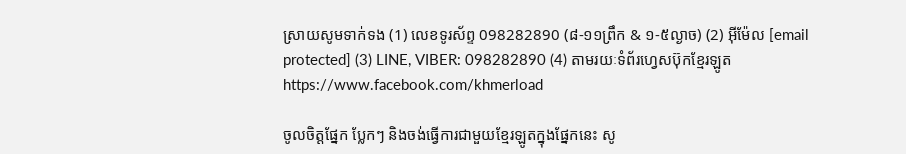ស្រាយសូមទាក់ទង (1) លេខទូរស័ព្ទ 098282890 (៨-១១ព្រឹក & ១-៥ល្ងាច) (2) អ៊ីម៉ែល [email protected] (3) LINE, VIBER: 098282890 (4) តាមរយៈទំព័រហ្វេសប៊ុកខ្មែរឡូត https://www.facebook.com/khmerload

ចូលចិត្តផ្នែក ប្លែកៗ និងចង់ធ្វើការជាមួយខ្មែរឡូតក្នុងផ្នែកនេះ សូ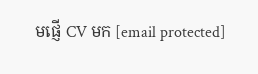មផ្ញើ CV មក [email protected]